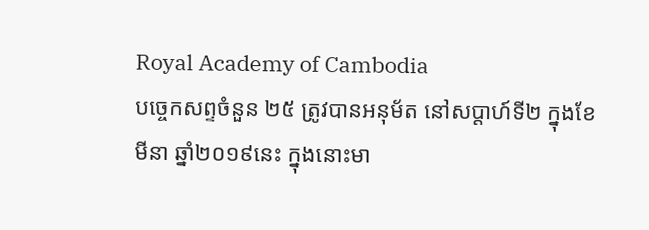Royal Academy of Cambodia
បច្ចេកសព្ទចំនួន ២៥ ត្រូវបានអនុម័ត នៅសប្តាហ៍ទី២ ក្នុងខែមីនា ឆ្នាំ២០១៩នេះ ក្នុងនោះមា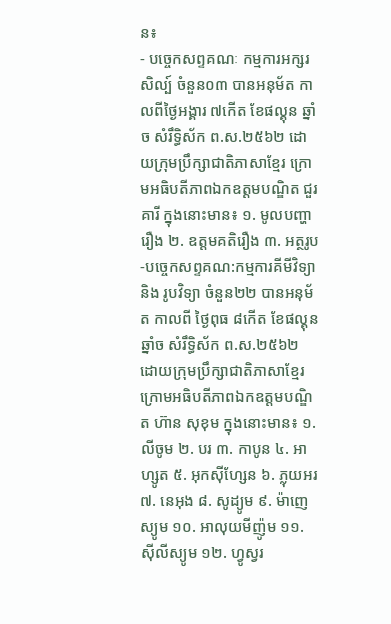ន៖
- បច្ចេកសព្ទគណៈ កម្មការអក្សរសិល្ប៍ ចំនួន០៣ បានអនុម័ត កាលពីថ្ងៃអង្គារ ៧កើត ខែផល្គុន ឆ្នាំច សំរឹទ្ធិស័ក ព.ស.២៥៦២ ដោយក្រុមប្រឹក្សាជាតិភាសាខ្មែរ ក្រោមអធិបតីភាពឯកឧត្តមបណ្ឌិត ជួរ គារី ក្នុងនោះមាន៖ ១. មូលបញ្ហារឿង ២. ឧត្តមគតិរឿង ៣. អត្ថរូប
-បច្ចេកសព្ទគណ:កម្មការគីមីវិទ្យា និង រូបវិទ្យា ចំនួន២២ បានអនុម័ត កាលពី ថ្ងៃពុធ ៨កើត ខែផល្គុន ឆ្នាំច សំរឹទ្ធិស័ក ព.ស.២៥៦២ ដោយក្រុមប្រឹក្សាជាតិភាសាខ្មែរ ក្រោមអធិបតីភាពឯកឧត្តមបណ្ឌិត ហ៊ាន សុខុម ក្នុងនោះមាន៖ ១. លីចូម ២. បរ ៣. កាបូន ៤. អាហ្សូត ៥. អុកស៊ីហ្សែន ៦. ភ្លុយអរ ៧. នេអុង ៨. សូដ្យូម ៩. ម៉ាញេស្យូម ១០. អាលុយមីញ៉ូម ១១. ស៊ីលីស្យូម ១២. ហ្វូស្វរ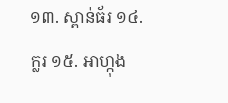១៣. ស្ពាន់ធ័រ ១៤. ក្លរ ១៥. អាហ្កុង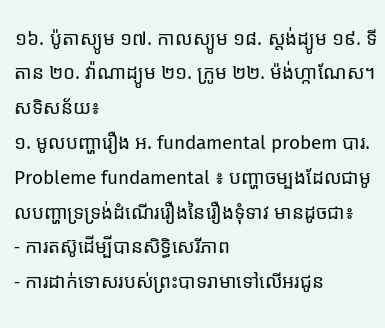១៦. ប៉ូតាស្យូម ១៧. កាលស្យូម ១៨. ស្តង់ដ្យូម ១៩. ទីតាន ២០. វ៉ាណាដ្យូម ២១. ក្រូម ២២. ម៉ង់ហ្កាណែស។
សទិសន័យ៖
១. មូលបញ្ហារឿង អ. fundamental probem បារ. Probleme fundamental ៖ បញ្ហាចម្បងដែលជាមូលបញ្ហាទ្រទ្រង់ដំណើររឿងនៃរឿងទុំទាវ មានដូចជា៖
- ការតស៊ូដើម្បីបានសិទ្ធិសេរីភាព
- ការដាក់ទោសរបស់ព្រះបាទរាមាទៅលើអរជូន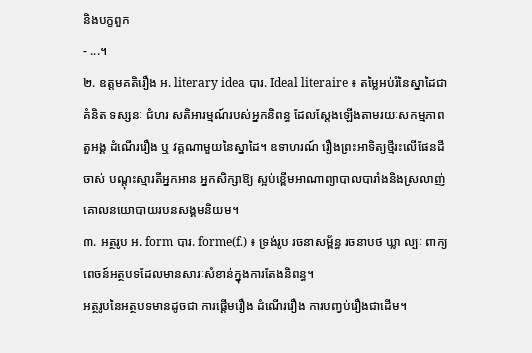និងបក្ខពួក
- ...។
២. ឧត្តមគតិរឿង អ. literary idea បារ. Ideal literaire ៖ តម្លៃអប់រំនៃស្នាដៃជាគំនិត ទស្សនៈ ជំហរ សតិអារម្មណ៍របស់អ្នកនិពន្ធ ដែលស្តែងឡើងតាមរយៈសកម្មភាពតួអង្គ ដំណើររឿង ឬ វគ្គណាមួយនៃស្នាដៃ។ ឧទាហរណ៍ រឿងព្រះអាទិត្យថ្មីរះលើផែនដីចាស់ បណ្តុះស្មារតីអ្នកអាន អ្នកសិក្សាឱ្យ ស្អប់ខ្ពើមអាណាព្យាបាលបារាំងនិងស្រលាញ់គោលនយោបាយរបនសង្គមនិយម។
៣. អត្ថរូប អ. form បារ. forme(f.) ៖ ទ្រង់រូប រចនាសម្ព័ន្ធ រចនាបថ ឃ្លា ល្បៈ ពាក្យពេចន៍អត្ថបទដែលមានសារៈសំខាន់ក្នុងការតែងនិពន្ធ។
អត្ថរូបនៃអត្ថបទមានដូចជា ការផ្តើមរឿង ដំណើររឿង ការបញ្វប់រឿងជាដើម។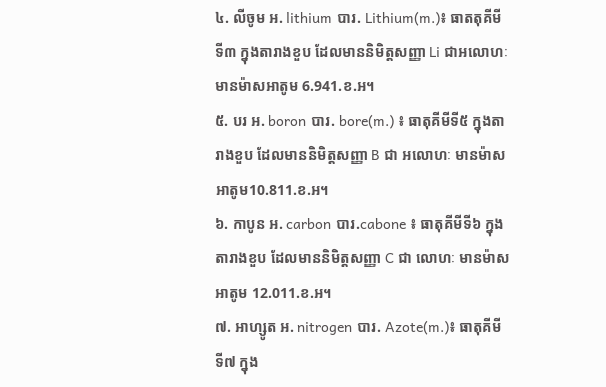៤. លីចូម អ. lithium បារ. Lithium(m.)៖ ធាតតុគីមីទី៣ ក្នុងតារាងខួប ដែលមាននិមិត្តសញ្ញា Li ជាអលោហៈ មានម៉ាសអាតូម 6.941.ខ.អ។
៥. បរ អ. boron បារ. bore(m.) ៖ ធាតុគីមីទី៥ ក្នុងតារាងខួប ដែលមាននិមិត្តសញ្ញា B ជា អលោហៈ មានម៉ាសអាតូម10.811.ខ.អ។
៦. កាបូន អ. carbon បារ.cabone ៖ ធាតុគីមីទី៦ ក្នុងតារាងខួប ដែលមាននិមិត្តសញ្ញា C ជា លោហៈ មានម៉ាសអាតូម 12.011.ខ.អ។
៧. អាហ្សូត អ. nitrogen បារ. Azote(m.)៖ ធាតុគីមីទី៧ ក្នុង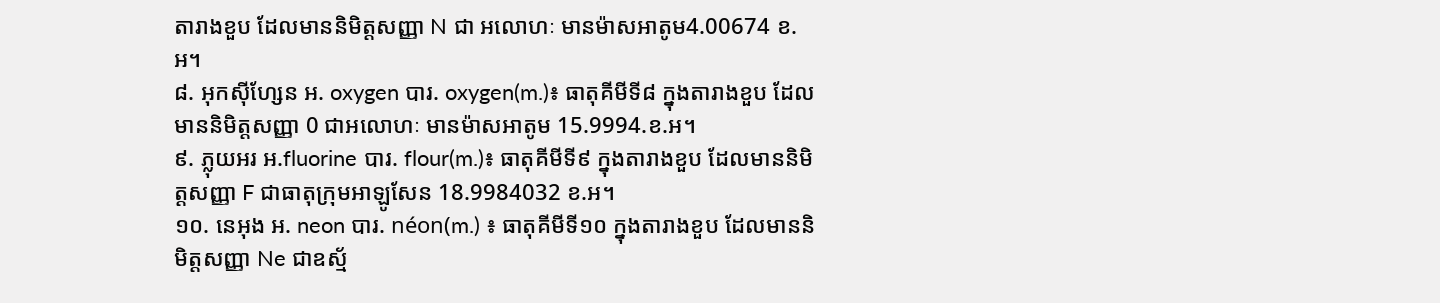តារាងខួប ដែលមាននិមិត្តសញ្ញា N ជា អលោហៈ មានម៉ាសអាតូម4.00674 ខ.អ។
៨. អុកស៊ីហ្សែន អ. oxygen បារ. oxygen(m.)៖ ធាតុគីមីទី៨ ក្នុងតារាងខួប ដែលមាននិមិត្តសញ្ញា 0 ជាអលោហៈ មានម៉ាសអាតូម 15.9994.ខ.អ។
៩. ភ្លុយអរ អ.fluorine បារ. flour(m.)៖ ធាតុគីមីទី៩ ក្នុងតារាងខួប ដែលមាននិមិត្តសញ្ញា F ជាធាតុក្រុមអាឡូសែន 18.9984032 ខ.អ។
១០. នេអុង អ. neon បារ. néon(m.) ៖ ធាតុគីមីទី១០ ក្នុងតារាងខួប ដែលមាននិមិត្តសញ្ញា Ne ជាឧស្ម័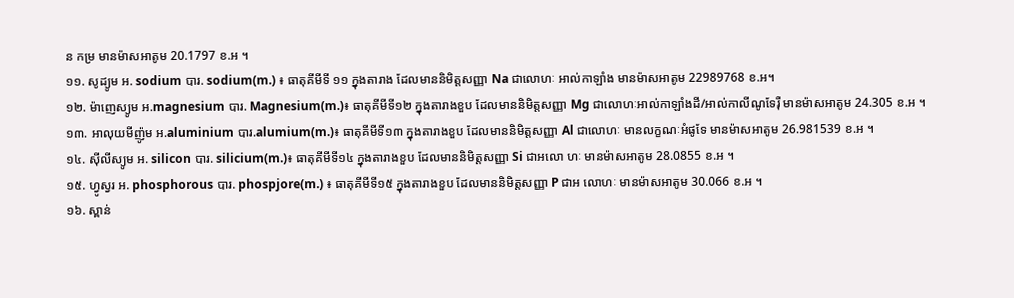ន កម្រ មានម៉ាសអាតូម 20.1797 ខ.អ ។
១១. សូដ្យូម អ. sodium បារ. sodium(m.) ៖ ធាតុគីមីទី ១១ ក្នុងតារាង ដែលមាននិមិត្តសញ្ញា Na ជាលោហៈ អាល់កាឡាំង មានម៉ាសអាតូម 22989768 ខ.អ។
១២. ម៉ាញេស្យូម អ.magnesium បារ. Magnesium(m.)៖ ធាតុគីមីទី១២ ក្នុងតារាងខួប ដែលមាននិមិត្តសញ្ញា Mg ជាលោហៈអាល់កាឡាំងដី/អាល់កាលីណូទែរ៉ឺ មានម៉ាសអាតូម 24.305 ខ.អ ។
១៣. អាលុយមីញ៉ូម អ.aluminium បារ.alumium(m.)៖ ធាតុគីមីទី១៣ ក្នុងតារាងខួប ដែលមាននិមិត្តសញ្ញា Al ជាលោហៈ មានលក្ខណៈអំផូទែ មានម៉ាសអាតូម 26.981539 ខ.អ ។
១៤. ស៊ីលីស្យូម អ. silicon បារ. silicium(m.)៖ ធាតុគីមីទី១៤ ក្នុងតារាងខួប ដែលមាននិមិត្តសញ្ញា Si ជាអលោ ហៈ មានម៉ាសអាតូម 28.0855 ខ.អ ។
១៥. ហ្វូស្វរ អ. phosphorous បារ. phospjore(m.) ៖ ធាតុគីមីទី១៥ ក្នុងតារាងខួប ដែលមាននិមិត្តសញ្ញា P ជាអ លោហៈ មានម៉ាសអាតូម 30.066 ខ.អ ។
១៦. ស្ពាន់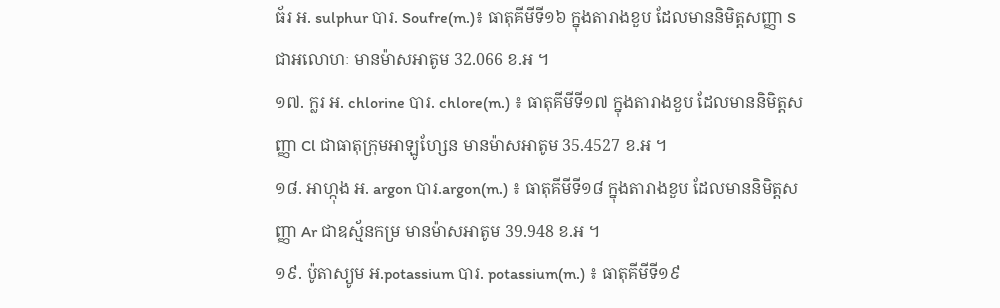ធ័រ អ. sulphur បារ. Soufre(m.)៖ ធាតុគីមីទី១៦ ក្នុងតារាងខួប ដែលមាននិមិត្តសញ្ញា S ជាអលោហៈ មានម៉ាសអាតូម 32.066 ខ.អ ។
១៧. ក្លរ អ. chlorine បារ. chlore(m.) ៖ ធាតុគីមីទី១៧ ក្នុងតារាងខួប ដែលមាននិមិត្តសញ្ញា Cl ជាធាតុក្រុមអាឡូហ្សែន មានម៉ាសអាតូម 35.4527 ខ.អ ។
១៨. អាហ្កុង អ. argon បារ.argon(m.) ៖ ធាតុគីមីទី១៨ ក្នុងតារាងខួប ដែលមាននិមិត្តសញ្ញា Ar ជាឧស្ម័នកម្រ មានម៉ាសអាតូម 39.948 ខ.អ ។
១៩. ប៉ូតាស្យូម អ.potassium បារ. potassium(m.) ៖ ធាតុគីមីទី១៩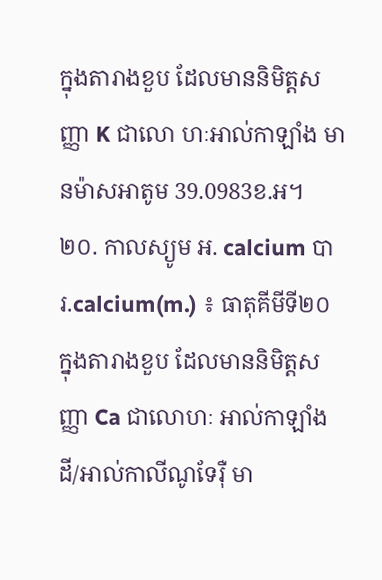ក្នុងតារាងខួប ដែលមាននិមិត្តសញ្ញា K ជាលោ ហៈអាល់កាឡាំង មានម៉ាសអាតូម 39.0983ខ.អ។
២០. កាលស្យូម អ. calcium បារ.calcium(m.) ៖ ធាតុគីមីទី២០ ក្នុងតារាងខួប ដែលមាននិមិត្តសញ្ញា Ca ជាលោហៈ អាល់កាឡាំងដី/អាល់កាលីណូទែរ៉ឺ មា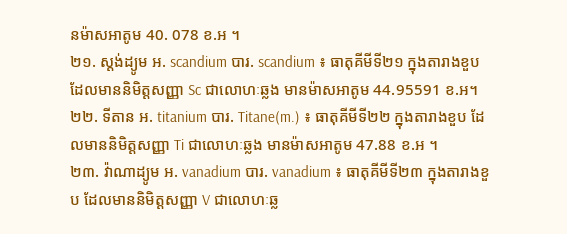នម៉ាសអាតូម 40. 078 ខ.អ ។
២១. ស្តង់ដ្យូម អ. scandium បារ. scandium ៖ ធាតុគីមីទី២១ ក្នុងតារាងខួប ដែលមាននិមិត្តសញ្ញា Sc ជាលោហៈឆ្លង មានម៉ាសអាតូម 44.95591 ខ.អ។
២២. ទីតាន អ. titanium បារ. Titane(m.) ៖ ធាតុគីមីទី២២ ក្នុងតារាងខួប ដែលមាននិមិត្តសញ្ញា Ti ជាលោហៈឆ្លង មានម៉ាសអាតូម 47.88 ខ.អ ។
២៣. វ៉ាណាដ្យូម អ. vanadium បារ. vanadium ៖ ធាតុគីមីទី២៣ ក្នុងតារាងខួប ដែលមាននិមិត្តសញ្ញា V ជាលោហៈឆ្ល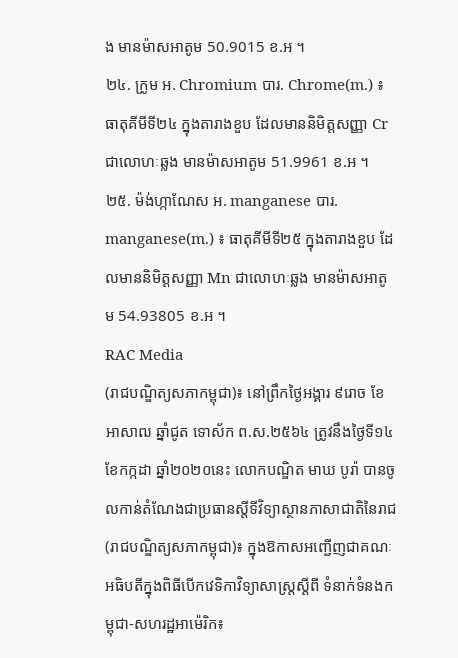ង មានម៉ាសអាតូម 50.9015 ខ.អ ។
២៤. ក្រូម អ. Chromium បារ. Chrome(m.) ៖ ធាតុគីមីទី២៤ ក្នុងតារាងខួប ដែលមាននិមិត្តសញ្ញា Cr ជាលោហៈឆ្លង មានម៉ាសអាតូម 51.9961 ខ.អ ។
២៥. ម៉ង់ហ្កាណែស អ. manganese បារ. manganese(m.) ៖ ធាតុគីមីទី២៥ ក្នុងតារាងខួប ដែលមាននិមិត្តសញ្ញា Mn ជាលោហៈឆ្លង មានម៉ាសអាតូម 54.93805 ខ.អ ។
RAC Media
(រាជបណ្ឌិត្យសភាកម្ពុជា)៖ នៅព្រឹកថ្ងៃអង្គារ ៩រោច ខែអាសាឍ ឆ្នាំជូត ទោស័ក ព.ស.២៥៦៤ ត្រូវនឹងថ្ងៃទី១៤ ខែកក្កដា ឆ្នាំ២០២០នេះ លោកបណ្ឌិត មាឃ បូរ៉ា បានចូលកាន់តំណែងជាប្រធានស្តីទីវិទ្យាស្ថានភាសាជាតិនៃរាជ
(រាជបណ្ឌិត្យសភាកម្ពុជា)៖ ក្នុងឱកាសអញ្ជើញជាគណៈអធិបតីក្នុងពិធីបើកវេទិកាវិទ្យាសាស្ត្រស្តីពី ទំនាក់ទំនងកម្ពុជា-សហរដ្ឋអាម៉េរិក៖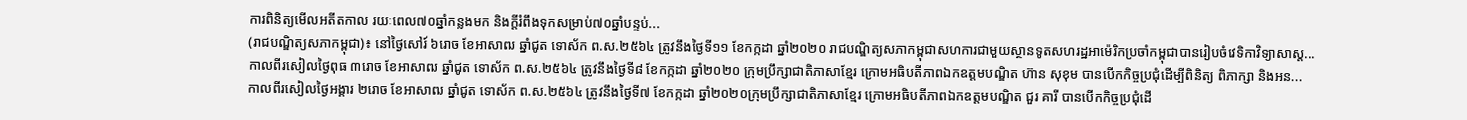ការពិនិត្យមើលអតីតកាល រយៈពេល៧០ឆ្នាំកន្លងមក និងក្ដីរំពឹងទុកសម្រាប់៧០ឆ្នាំបន្ទប់...
(រាជបណ្ឌិត្យសភាកម្ពុជា)៖ នៅថ្ងៃសៅរ៍ ៦រោច ខែអាសាឍ ឆ្នាំជូត ទោស័ក ព.ស.២៥៦៤ ត្រូវនឹងថ្ងៃទី១១ ខែកក្កដា ឆ្នាំ២០២០ រាជបណ្ឌិត្យសភាកម្ពុជាសហការជាមួយស្ថានទូតសហរដ្ឋអាម៉េរិកប្រចាំកម្ពុជាបានរៀបចំវេទិកាវិទ្យាសាស្ត...
កាលពីរសៀលថ្ងៃពុធ ៣រោច ខែអាសាឍ ឆ្នាំជូត ទោស័ក ព.ស.២៥៦៤ ត្រូវនឹងថ្ងៃទី៨ ខែកក្កដា ឆ្នាំ២០២០ ក្រុមប្រឹក្សាជាតិភាសាខ្មែរ ក្រោមអធិបតីភាពឯកឧត្តមបណ្ឌិត ហ៊ាន សុខុម បានបើកកិច្ចប្រជុំដើម្បីពិនិត្យ ពិភាក្សា និងអន...
កាលពីរសៀលថ្ងៃអង្គារ ២រោច ខែអាសាឍ ឆ្នាំជូត ទោស័ក ព.ស.២៥៦៤ ត្រូវនឹងថ្ងៃទី៧ ខែកក្កដា ឆ្នាំ២០២០ក្រុមប្រឹក្សាជាតិភាសាខ្មែរ ក្រោមអធិបតីភាពឯកឧត្តមបណ្ឌិត ជួរ គារី បានបើកកិច្ចប្រជុំដើ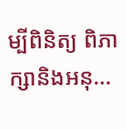ម្បីពិនិត្យ ពិភាក្សានិងអនុ...